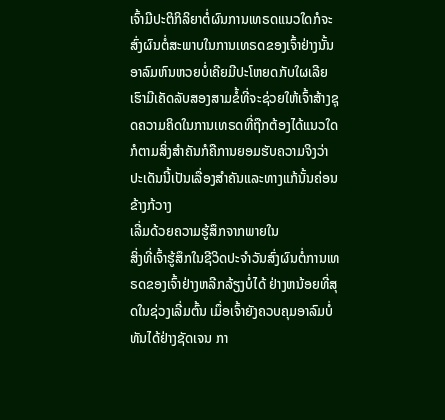ເຈົ້າມີປະຕິກິລິຍາຕໍ່ຜົນການເທຣດແນວໃດກໍຈະສົ່ງຜົນຕໍ່ສະພາບໃນການເທຣດຂອງເຈົ້າຢ່າງນັ້ນ ອາລົມຫົນຫວຍບໍ່ເຄີຍມີປະໂຫຍດກັບໃຜເລີຍເຮົາມີເຄັດລັບສອງສາມຂໍ້ທີ່ຈະຊ່ວຍໃຫ້ເຈົ້າສ້າງຊຸດຄວາມຄິດໃນການເທຣດທີ່ຖືກຕ້ອງໄດ້ແນວໃດກໍຕາມສິ່ງສຳຄັນກໍຄືການຍອມຮັບຄວາມຈິງວ່າປະເດັນນີ້ເປັນເລື່ອງສຳຄັນແລະທາງແກ້ນັ້ນຄ່ອນຂ້າງກ້ວາງ
ເລີ່ມດ້ວຍຄວາມຮູ້ສຶກຈາກພາຍໃນ
ສິ່ງທີ່ເຈົ້າຮູ້ສຶກໃນຊີວິດປະຈຳວັນສົ່ງຜົນຕໍ່ການເທຣດຂອງເຈົ້າຢ່າງຫລີກລ້ຽງບໍ່ໄດ້ ຢ່າງຫນ້ອຍທີ່ສຸດໃນຊ່ວງເລີ່ມຕົ້ນ ເມຶ່ອເຈົ້າຍັງຄວບຄຸມອາລົມບໍ່ທັນໄດ້ຢ່າງຊັດເຈນ ກາ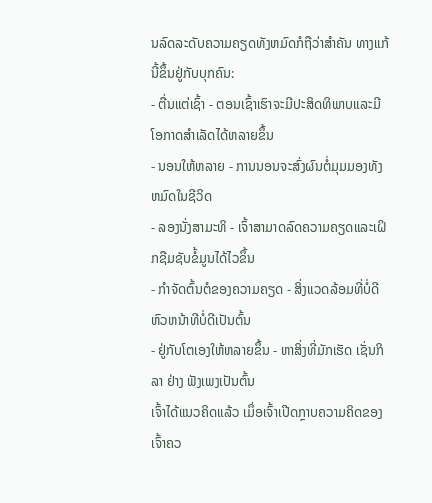ນລົດລະດັບຄວາມຄຽດທັງຫມົດກໍຖືວ່າສຳຄັນ ທາງແກ້ນີ້ຂຶ້ນຢູ່ກັບບຸກຄົນ:
- ຕື່ນແຕ່ເຊົ້າ - ຕອນເຊົ້າເຮົາຈະມີປະສິດທິພາບແລະມີໂອກາດສຳເລັດໄດ້ຫລາຍຂຶ້ນ
- ນອນໃຫ້ຫລາຍ - ການນອນຈະສົ່ງຜົນຕໍ່ມຸມມອງທັງຫມົດໃນຊີວິດ
- ລອງນັ່ງສາມະທິ - ເຈົ້າສາມາດລົດຄວາມຄຽດແລະເຝິກຊືມຊັບຂໍ້ມູນໄດ້ໄວຂຶ້ນ
- ກຳຈັດຕົ້ນຕໍຂອງຄວາມຄຽດ - ສິ່ງແວດລ້ອມທີ່ບໍ່ດີ ຫົວຫນ້າທີບໍ່ດີເປັນຕົ້ນ
- ຢູ່ກັບໂຕເອງໃຫ້ຫລາຍຂຶ້ນ - ຫາສິ່ງທີ່ມັກເຮັດ ເຊັ່ນກິລາ ຢ່າງ ຟັງເພງເປັນຕົ້ນ
ເຈົ້າໄດ້ແນວຄິດແລ້ວ ເມຶ່ອເຈົ້າເປີດກຼາບຄວາມຄິດຂອງເຈົ້າຄວ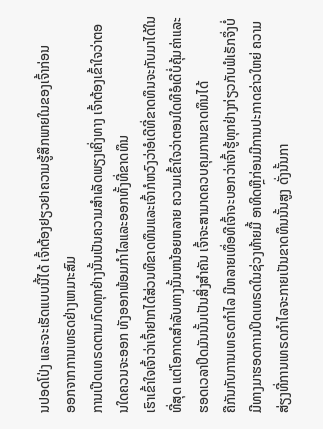ນປອດໂປ່ງ ແລະຈະເຮັດແບບນີ້ໄດ້ ເຈົ້າຕ້ອງຢຽວຢາຄວາມຮູ້ສຶກພາຍໃນຂອງເຈົ້າກ່ອນ
ອອກຈາກການເທຣດຢ່າງເຫມາະສົມ
ການເປີດເທຣດຕາມກົດທຸກຢ່າງນັ້ນເປັນຄວາມສຳເລັດພຽງເຄິ່ງທາງ ເຈົ້າຕ້ອງເຂົ້າໃຈວ່າຕອນໃດຄວນຈະອອກ ທັງອອກພ້ອມກຳໄລແລະອອກທັ້ງທີ່ຂາດທຶນ
ເຮົາເຂົ້າໃຈເຈົ້າວ່າເຈົ້າຢາກໄດ້ສ່ວນທີຂາດທຶນແລະເຈົ້າກໍຫວົງວ່າອໍເດີທີ່ຂາດທຶນຈະກັບມາໄດ້ໃນທີ່ສຸດ ແຕ່ໂອກາດສຳລັບທາງນັ້ນຫນ້ອຍຫລາຍ ຄວາມເຂົ້າໃຈວ່າຕອນໃດທີອໍເດີບໍ່ຄຸ້ມຄ່າແລະຮອດເວລາປິດມັນນັ້ນເປັນສິ່ງສຳຄັນ ເຈົ້າຈະສາມາດຄວບຄຸມການຂາດທຶນໄດ້
ຄືກັນກັບການເທຣດກຳໄລ ມີຫລາຍເທຶ່ອທີເຈົ້າຈະບອກວ່າເຈົ້າຮູ້ທຸກຢ່າງກ່ຽວກັບຟໍເຣັກຈຶ່ງບໍ່ມີທາງມາຮອດການປິດເທຣດໃນຊ່ວງທ້າຍມື້ ອາທິດຫຼືກ່ອນມີການປະກາດຂ່າວໃຫຍ່ ຄວາມສ່ຽງທີ່ການເທຣດກຳໄລຈະກາຍເປັນຂາດທຶນນັ້ນສູງ ດັ່ງນັ້ນກາ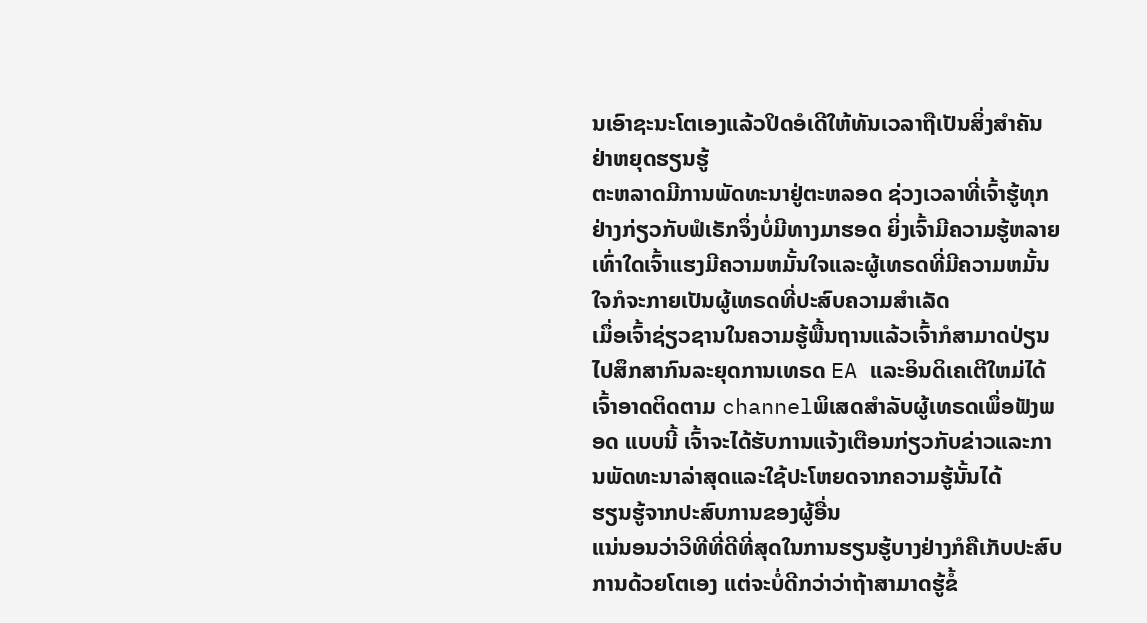ນເອົາຊະນະໂຕເອງແລ້ວປິດອໍເດີໃຫ້ທັນເວລາຖືເປັນສິ່ງສຳຄັນ
ຢ່າຫຍຸດຮຽນຮູ້
ຕະຫລາດມີການພັດທະນາຢູ່ຕະຫລອດ ຊ່ວງເວລາທີ່ເຈົ້າຮູ້ທຸກຢ່າງກ່ຽວກັບຟໍເຣັກຈຶ່ງບໍ່ມີທາງມາຮອດ ຍິ່ງເຈົ້າມີຄວາມຮູ້ຫລາຍເທົ່າໃດເຈົ້າແຮງມີຄວາມຫມັ້ນໃຈແລະຜູ້ເທຣດທີ່ມີຄວາມຫມັ້ນໃຈກໍຈະກາຍເປັນຜູ້ເທຣດທີ່ປະສົບຄວາມສຳເລັດ
ເມຶ່ອເຈົ້າຊ່ຽວຊານໃນຄວາມຮູ້ພື້ນຖານແລ້ວເຈົ້າກໍສາມາດປ່ຽນໄປສຶກສາກົນລະຍຸດການເທຣດ EA ແລະອິນດິເຄເຕີໃຫມ່ໄດ້ ເຈົ້າອາດຕິດຕາມ channelພິເສດສຳລັບຜູ້ເທຣດເພຶ່ອຟັງພອດ ແບບນີ້ ເຈົ້າຈະໄດ້ຮັບການແຈ້ງເຕືອນກ່ຽວກັບຂ່າວແລະການພັດທະນາລ່າສຸດແລະໃຊ້ປະໂຫຍດຈາກຄວາມຮູ້ນັ້ນໄດ້
ຮຽນຮູ້ຈາກປະສົບການຂອງຜູ້ອື່ນ
ແນ່ນອນວ່າວິທີທີ່ດີທີ່ສຸດໃນການຮຽນຮູ້ບາງຢ່າງກໍຄືເກັບປະສົບການດ້ວຍໂຕເອງ ແຕ່ຈະບໍ່ດີກວ່າວ່າຖ້າສາມາດຮູ້ຂໍ້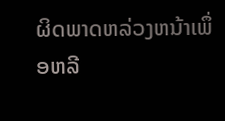ຜິດພາດຫລ່ວງຫນ້າເພຶ່ອຫລີ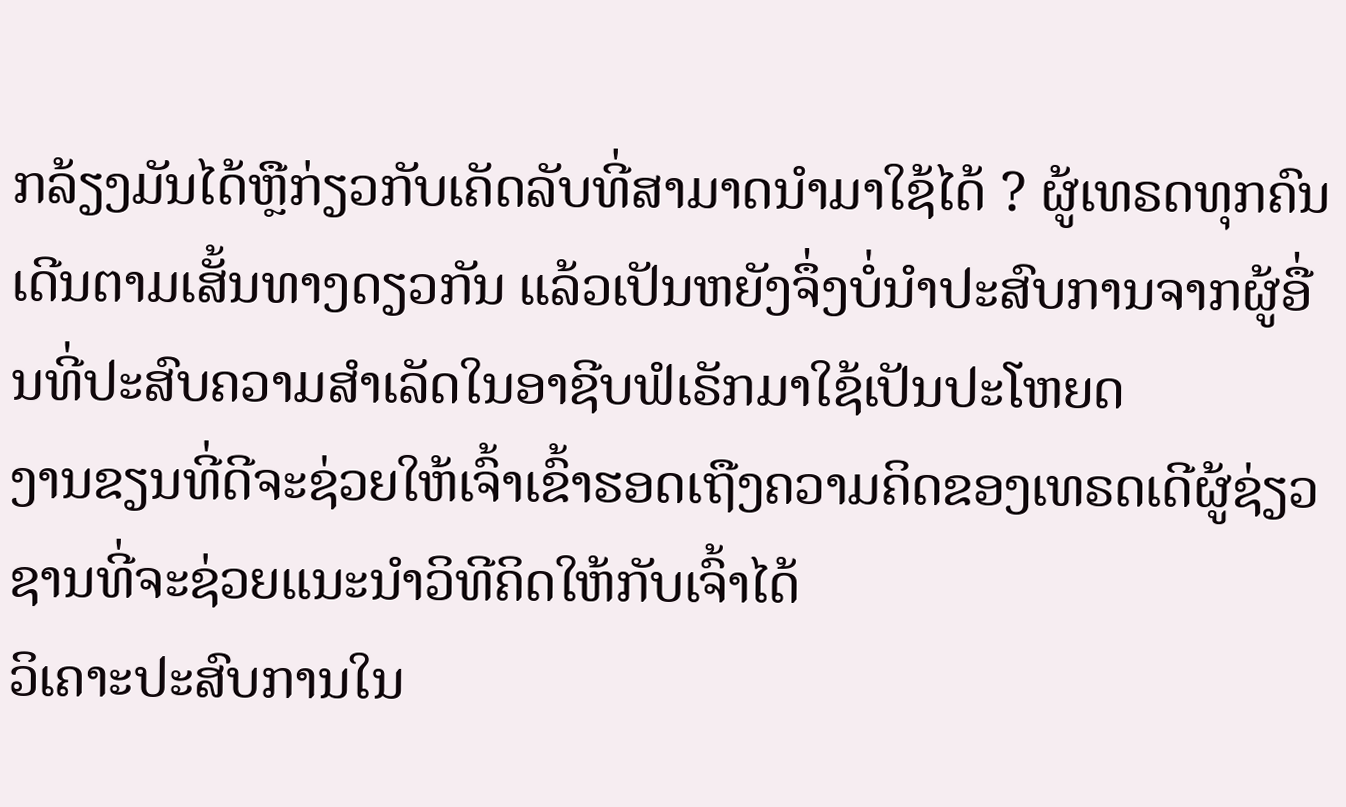ກລ້ຽງມັນໄດ້ຫຼືກ່ຽວກັບເຄັດລັບທີ່ສາມາດນຳມາໃຊ້ໄດ້ ? ຜູ້ເທຣດທຸກຄົນເດີນຕາມເສັ້ນທາງດຽວກັນ ແລ້ວເປັນຫຍັງຈຶ່ງບໍ່ນຳປະສົບການຈາກຜູ້ອື່ນທີ່ປະສົບຄວາມສຳເລັດໃນອາຊີບຟໍເຣັກມາໃຊ້ເປັນປະໂຫຍດ
ງານຂຽນທີ່ດີຈະຊ່ວຍໃຫ້ເຈົ້າເຂົ້າຮອດເຖືງຄວາມຄິດຂອງເທຣດເດີຜູ້ຊ່ຽວຊານທີ່ຈະຊ່ວຍແນະນຳວິທີຄິດໃຫ້ກັບເຈົ້າໄດ້
ວິເຄາະປະສົບການໃນ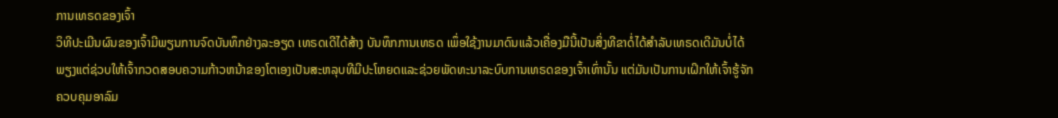ການເທຣດຂອງເຈົ້າ
ວິທີປະເມີນຜົນຂອງເຈົ້າມີພຽນການຈົດບັນທຶກຢ່າງລະອຽດ ເທຣດເດີໄດ້ສ້າງ ບັນທຶກການເທຣດ ເພຶ່ອໃຊ້ງານມາດົນແລ້ວເຄື່ອງມືນີ້ເປັນສິ່ງທີຂາດໍ່ໄດ້ສຳລັບເທຣດເດີມັນບໍ່ໄດ້ພຽງແຕ່ຊ່ວບໃຫ້ເຈົ້າກວດສອບຄວາມກ້າວຫນ້າຂອງໂຕເອງເປັນສະຫລຸບທີມີປະໂຫຍດແລະຊ່ວຍພັດທະນາລະບົບການເທຣດຂອງເຈົ້າເທົ່ານັ້ນ ແຕ່ມັນເປັນການເຝິກໃຫ້ເຈົ້າຮູ້ຈັກຄວບຄຸມອາລົມ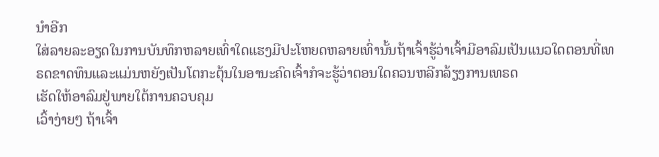ນຳອີກ
ໃສ່ລາຍລະອຽດໃນການບັນທຶກຫລາຍເທົ່າໃດແຮງມີປະໂຫຍດຫລາຍເທົ່ານັ້ນຖ້າເຈົ້າຮູ້ວ່າເຈົ້າມີອາລົມເປັນແນວໃດຕອນທີ່ເທຣດຂາດທຶນແລະແມ່ນຫຍັງເປັນໂຕກະຕຸ້ນໃນອານະຄົດເຈົ້າກໍຈະຮູ້ວ່າຕອນໃດຄວນຫລີກລ້ຽງການເທຣດ
ເຮັດໃຫ້ອາລົມຢູ່ພາຍໃຕ້ການຄວບຄຸມ
ເວົ້າງ່າຍໆ ຖ້າເຈົ້າ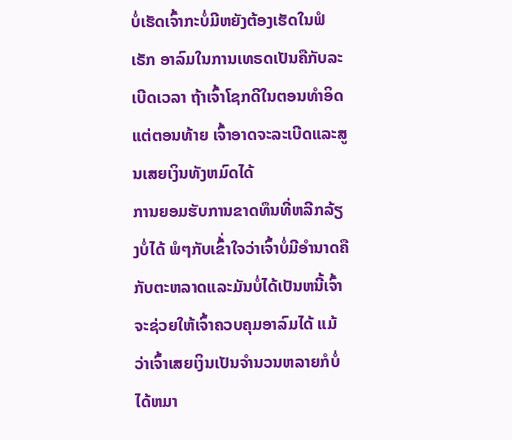ບໍ່ເຮັດເຈົ້າກະບໍ່ມີຫຍັງຕ້ອງເຮັດໃນຟໍເຣັກ ອາລົມໃນການເທຣດເປັນຄືກັບລະເບີດເວລາ ຖ້າເຈົ້າໂຊກດີໃນຕອນທຳອິດ ແຕ່ຕອນທ້າຍ ເຈົ້າອາດຈະລະເບີດແລະສູນເສຍເງິນທັງຫມົດໄດ້
ການຍອມຮັບການຂາດທຶນທີ່ຫລີກລ້ຽງບໍ່ໄດ້ ພໍໆກັບເຂົ້່າໃຈວ່າເຈົ້າບໍ່ມີອຳນາດຄືກັບຕະຫລາດແລະມັນບໍ່ໄດ້ເປັນຫນີ້ເຈົ້າ ຈະຊ່ວຍໃຫ້ເຈົ້າຄວບຄຸມອາລົມໄດ້ ແມ້ວ່າເຈົ້າເສຍເງິນເປັນຈຳນວນຫລາຍກໍບໍ່ໄດ້ຫມາ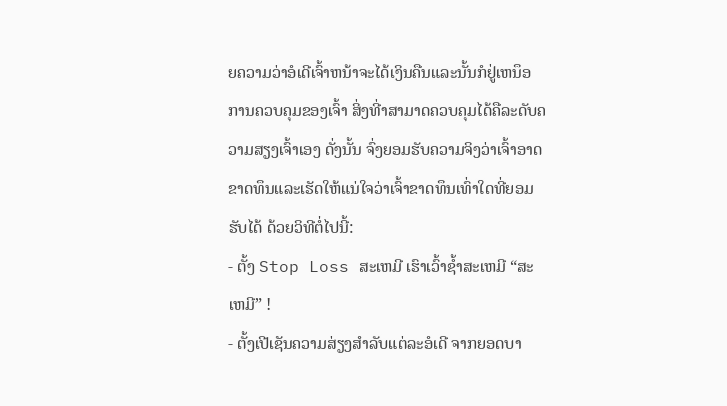ຍຄວາມວ່າອໍເດີເຈົ້າຫນ້າຈະໄດ້ເງິນຄືນແລະນັ້ນກໍຢູ່ເຫນຶອການຄວບຄຸມຂອງເຈົ້າ ສິ່ງທີ່າສາມາດຄວບຄຸມໄດ້ຄືລະດັບຄວາມສຽງເຈົ້າເອງ ດັ່ງນັ້ນ ຈົ່ງຍອມຮັບຄວາມຈິງວ່າເຈົ້າອາດຂາດທຶນແລະເຮັດໃຫ້ແນ່ໃຈວ່າເຈົ້າຂາດທຶນເທົ່າໃດທີ່ຍອມຮັບໄດ້ ດ້ວຍວິທີຕໍ່ໄປນີ້:
- ຕັ້ງ Stop Loss ສະເຫມີ ເຮົາເວົ້າຊ້ຳສະເຫມີ “ສະເຫມີ” !
- ຕັ້ງເປີເຊັນຄວາມສ່ຽງສຳລັບແຕ່ລະອໍເດີ ຈາກຍອດບາ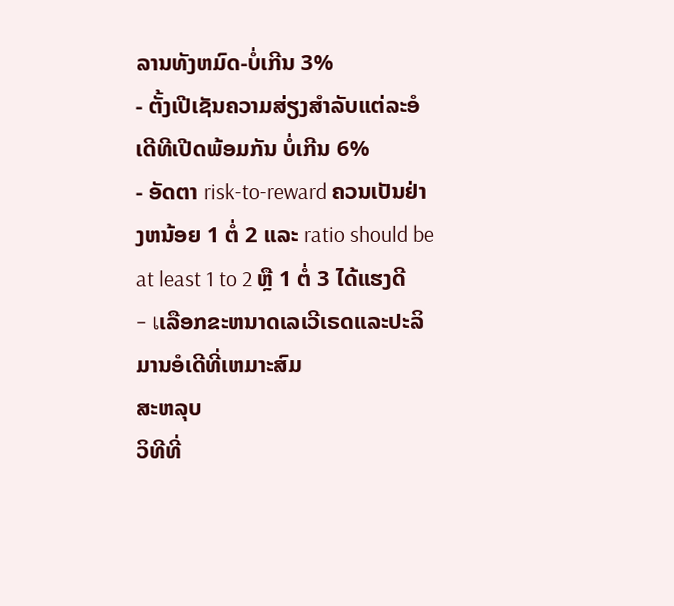ລານທັງຫມົດ-ບໍ່ເກີນ 3%
- ຕັ້ງເປີເຊັນຄວາມສ່ຽງສຳລັບແຕ່ລະອໍເດີທີເປີດພ້ອມກັນ ບໍ່ເກີນ 6%
- ອັດຕາ risk-to-reward ຄວນເປັນຢ່າງຫນ້ອຍ 1 ຕໍ່ 2 ແລະ ratio should be at least 1 to 2 ຫຼື 1 ຕໍ່ 3 ໄດ້ແຮງດີ
- เເລືອກຂະຫນາດເລເວີເຣດແລະປະລິມານອໍເດີທີ່ເຫມາະສົມ
ສະຫລຸບ
ວິທີທີ່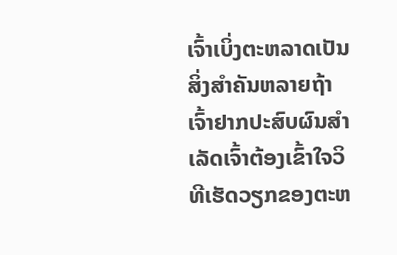ເຈົ້າເບິ່ງຕະຫລາດເປັນສິ່ງສຳຄັນຫລາຍຖ້າເຈົ້າຢາກປະສົບຜົນສຳເລັດເຈົ້າຕ້ອງເຂົ້າໃຈວິທີເຮັດວຽກຂອງຕະຫ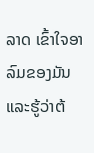ລາດ ເຂົ້າໃຈອາລົມຂອງມັນແລະຮູ້ວ່າຕ້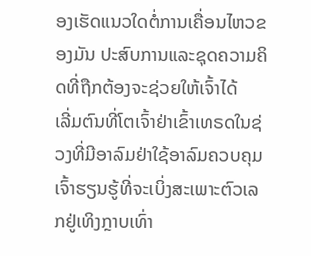ອງເຮັດແນວໃດຕໍ່ການເຄື່ອນໄຫວຂອງມັນ ປະສົບການແລະຊຸດຄວາມຄິດທີ່ຖືກຕ້ອງຈະຊ່ວຍໃຫ້ເຈົ້າໄດ້
ເລີ່ມຕົນທີ່ໂຕເຈົ້າຢ່າເຂົ້າເທຣດໃນຊ່ວງທີ່ມີອາລົມຢ່າໃຊ້ອາລົມຄວບຄຸມເຈົ້າຮຽນຮູ້ທີ່ຈະເບິ່ງສະເພາະຕົວເລກຢູ່ເທິງກຼາບເທົ່າ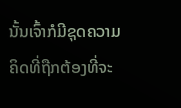ນັ້ນເຈົ້າກໍມີຊຸດຄວາມຄິດທີ່ຖືກຕ້ອງທີ່ຈະ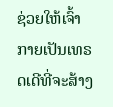ຊ່ວຍໃຫ້ເຈົ້າກາຍເປັນເທຣດເດີທີ່ຈະສ້າງ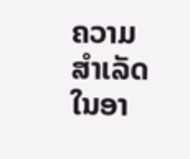ຄວາມສຳເລັດໃນອາ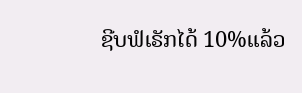ຊີບຟໍເຣັກໄດ້ 10%ແລ້ວ